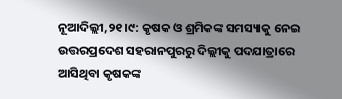ନୂଆଦିଲ୍ଲୀ,୨୧।୯: କୃଷକ ଓ ଶ୍ରମିକଙ୍କ ସମସ୍ୟାକୁ ନେଇ ଉତ୍ତରପ୍ରଦେଶ ସହରାନପୁରରୁ ଦିଲ୍ଲୀକୁ ପଦଯାତ୍ରାରେ ଆସିଥିବା କୃଷକଙ୍କ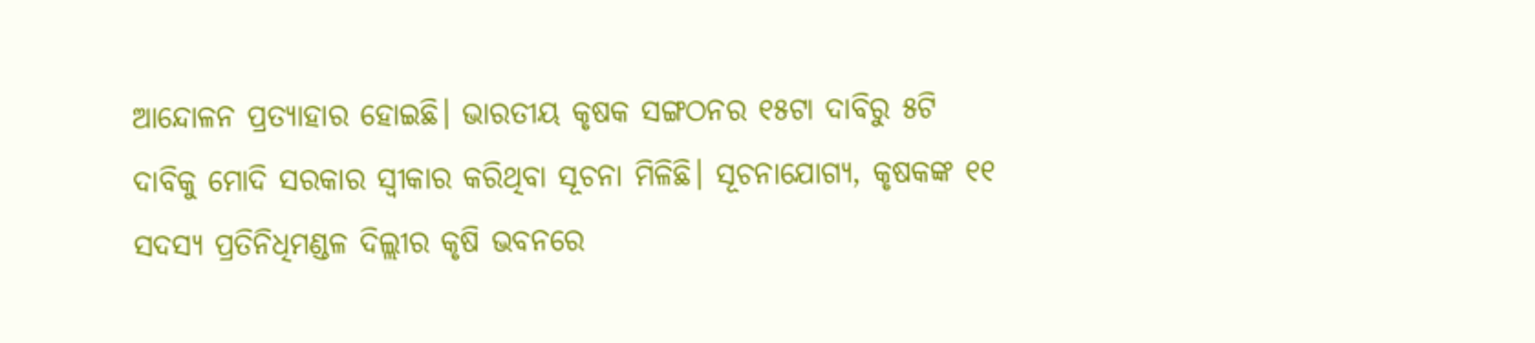ଆନ୍ଦୋଳନ ପ୍ରତ୍ୟାହାର ହୋଇଛି। ଭାରତୀୟ କୃଷକ ସଙ୍ଗଠନର ୧୫ଟା ଦାବିରୁ ୫ଟି ଦାବିକୁ ମୋଦି ସରକାର ସ୍ବୀକାର କରିଥିବା ସୂଚନା ମିଳିଛି। ସୂଚନାଯୋଗ୍ୟ, କୃଷକଙ୍କ ୧୧ ସଦସ୍ୟ ପ୍ରତିନିଧିମଣ୍ଡଳ ଦିଲ୍ଲୀର କୃଷି ଭବନରେ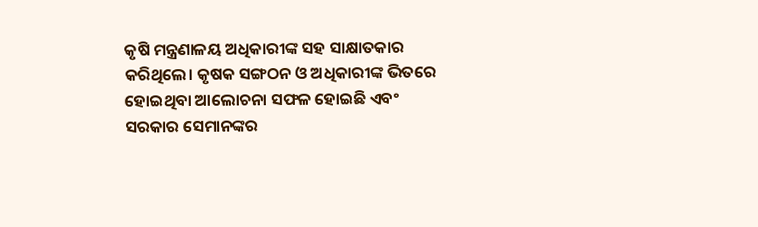କୃଷି ମନ୍ତ୍ରଣାଳୟ ଅଧିକାରୀଙ୍କ ସହ ସାକ୍ଷାତକାର କରିଥିଲେ। କୃଷକ ସଙ୍ଗଠନ ଓ ଅଧିକାରୀଙ୍କ ଭିତରେ ହୋଇଥିବା ଆଲୋଚନା ସଫଳ ହୋଇଛି ଏବଂ ସରକାର ସେମାନଙ୍କର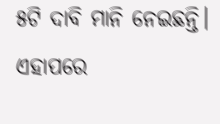୫ଟି ଦାବି ମାନି ନେଇଛନ୍ତି। ଏହାପରେ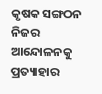କୃଷକ ସଙ୍ଗଠନ ନିଜର ଆନ୍ଦୋଳନକୁ ପ୍ରତ୍ୟାହାର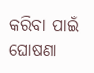କରିବା ପାଇଁ ଘୋଷଣା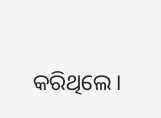କରିଥିଲେ।